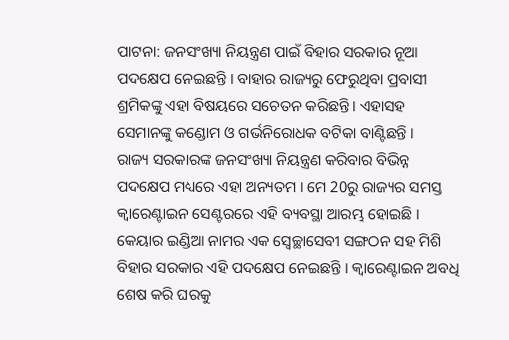ପାଟନା: ଜନସଂଖ୍ୟା ନିୟନ୍ତ୍ରଣ ପାଇଁ ବିହାର ସରକାର ନୂଆ ପଦକ୍ଷେପ ନେଇଛନ୍ତି । ବାହାର ରାଜ୍ୟରୁ ଫେରୁଥିବା ପ୍ରବାସୀ ଶ୍ରମିକଙ୍କୁ ଏହା ବିଷୟରେ ସଚେତନ କରିଛନ୍ତି । ଏହାସହ ସେମାନଙ୍କୁ କଣ୍ଡୋମ ଓ ଗର୍ଭନିରୋଧକ ବଟିକା ବାଣ୍ଟିଛନ୍ତି ।
ରାଜ୍ୟ ସରକାରଙ୍କ ଜନସଂଖ୍ୟା ନିୟନ୍ତ୍ରଣ କରିବାର ବିଭିନ୍ନ ପଦକ୍ଷେପ ମଧ୍ୟରେ ଏହା ଅନ୍ୟତମ । ମେ 20ରୁ ରାଜ୍ୟର ସମସ୍ତ କ୍ବାରେଣ୍ଟାଇନ ସେଣ୍ଟରରେ ଏହି ବ୍ୟବସ୍ଥା ଆରମ୍ଭ ହୋଇଛି । କେୟାର ଇଣ୍ଡିଆ ନାମର ଏକ ସ୍ବେଚ୍ଛାସେବୀ ସଙ୍ଗଠନ ସହ ମିଶି ବିହାର ସରକାର ଏହି ପଦକ୍ଷେପ ନେଇଛନ୍ତି । କ୍ବାରେଣ୍ଟାଇନ ଅବଧି ଶେଷ କରି ଘରକୁ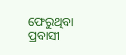ଫେରୁଥିବା ପ୍ରବାସୀ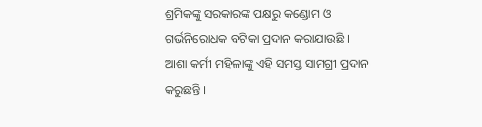ଶ୍ରମିକଙ୍କୁ ସରକାରଙ୍କ ପକ୍ଷରୁ କଣ୍ଡୋମ ଓ ଗର୍ଭନିରୋଧକ ବଟିକା ପ୍ରଦାନ କରାଯାଉଛି ।
ଆଶା କର୍ମୀ ମହିଳାଙ୍କୁ ଏହି ସମସ୍ତ ସାମଗ୍ରୀ ପ୍ରଦାନ କରୁଛନ୍ତି ।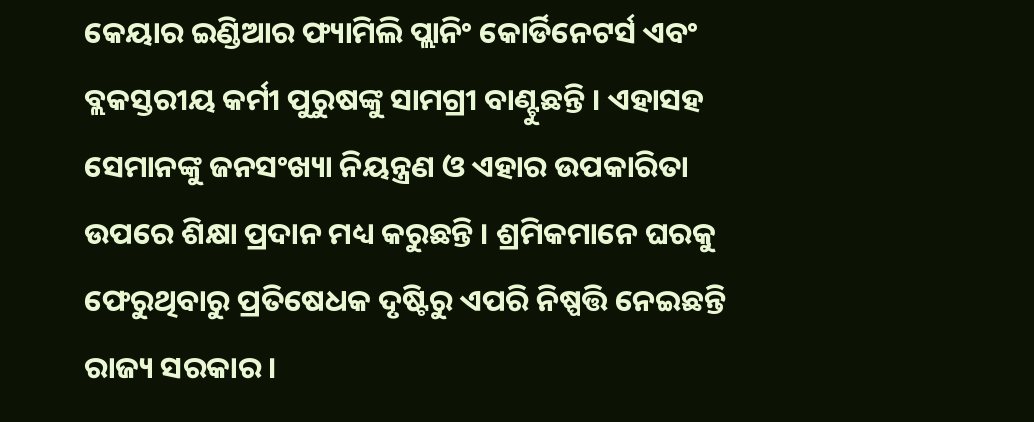କେୟାର ଇଣ୍ଡିଆର ଫ୍ୟାମିଲି ପ୍ଲାନିଂ କୋର୍ଡିନେଟର୍ସ ଏବଂ ବ୍ଲକସ୍ତରୀୟ କର୍ମୀ ପୁରୁଷଙ୍କୁ ସାମଗ୍ରୀ ବାଣ୍ଟୁଛନ୍ତି । ଏହାସହ ସେମାନଙ୍କୁ ଜନସଂଖ୍ୟା ନିୟନ୍ତ୍ରଣ ଓ ଏହାର ଉପକାରିତା ଉପରେ ଶିକ୍ଷା ପ୍ରଦାନ ମଧ୍ୟ କରୁଛନ୍ତି । ଶ୍ରମିକମାନେ ଘରକୁ ଫେରୁଥିବାରୁ ପ୍ରତିଷେଧକ ଦୃଷ୍ଟିରୁ ଏପରି ନିଷ୍ପତ୍ତି ନେଇଛନ୍ତି ରାଜ୍ୟ ସରକାର ।